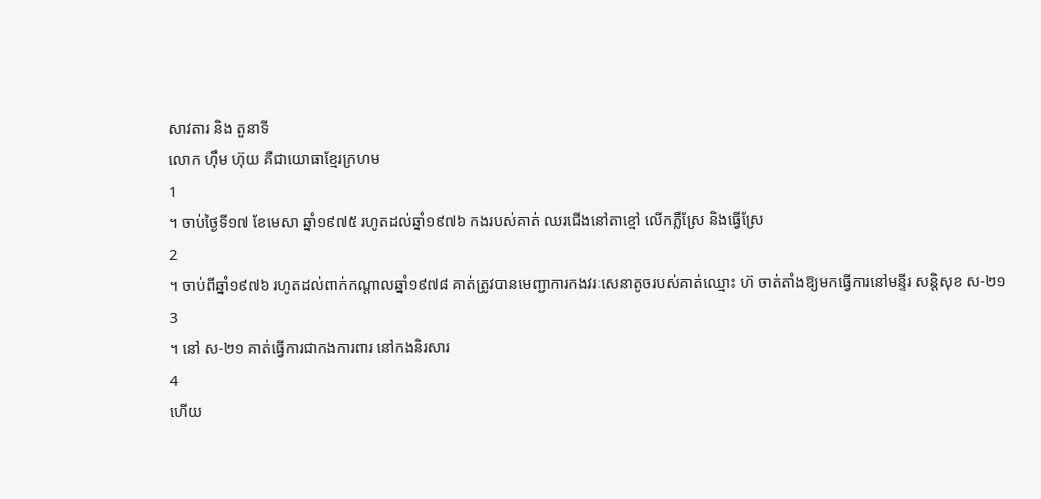សាវតារ និង តួនាទី
លោក ហ៊ឹម ហ៊ុយ គឺជាយោធាខ្មែរក្រហម
1
។ ចាប់ថ្ងៃទី១៧ ខែមេសា ឆ្នាំ១៩៧៥ រហូតដល់ឆ្នាំ១៩៧៦ កងរបស់គាត់ ឈរជើងនៅតាខ្មៅ លើកភ្លឺស្រែ និងធ្វើស្រែ
2
។ ចាប់ពីឆ្នាំ១៩៧៦ រហូតដល់ពាក់កណ្តាលឆ្នាំ១៩៧៨ គាត់ត្រូវបានមេញ្ជាការកងវរៈសេនាតូចរបស់គាត់ឈ្មោះ ហ៊ ចាត់តាំងឱ្យមកធ្វើការនៅមន្ទីរ សន្តិសុខ ស-២១
3
។ នៅ ស-២១ គាត់ធ្វើការជាកងការពារ នៅកងនិរសារ
4
ហើយ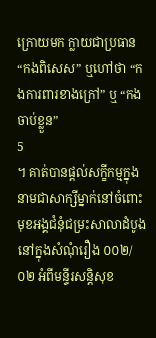ក្រោយមក ក្លាយជាប្រធាន“កងពិសេស” ឬហៅថា “កងការពារខាងក្រៅ” ឬ “កងចាប់ខ្លួន”
5
។ គាត់បានផ្តល់សក្ខីកម្មក្នុងនាមជាសាក្សីម្នាក់នៅចំពោះមុខអង្គជំនុំជម្រះសាលាដំបូងនៅក្នុងសំណុំរឿង ០០២/០២ អំពីមន្ទីរសន្តិសុខ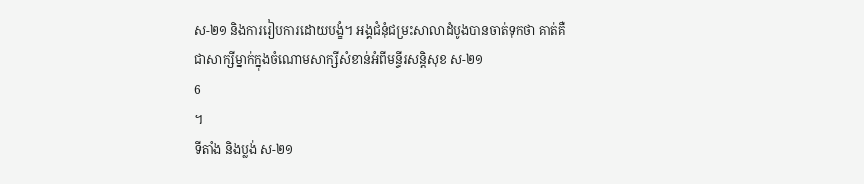ស-២១ និងការរៀបការដោយបង្ខំ។ អង្គជំនុំជម្រះសាលាដំបូងបានចាត់ទុកថា គាត់គឺជាសាក្សីម្នាក់ក្នុងចំណោមសាក្សីសំខាន់អំពីមន្ទីរសន្តិសុខ ស-២១
6
។
ទីតាំង និងប្លង់ ស-២១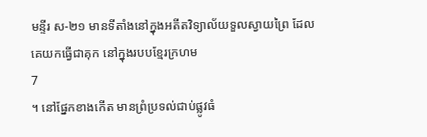មន្ទីរ ស-២១ មានទីតាំងនៅក្នុងអតីតវិទ្យាល័យទួលស្វាយព្រៃ ដែលគេយកធ្វើជាគុក នៅក្នុងរបបខ្មែរក្រហម
7
។ នៅផ្នែកខាងកើត មានព្រំប្រទល់ជាប់ផ្លូវធំ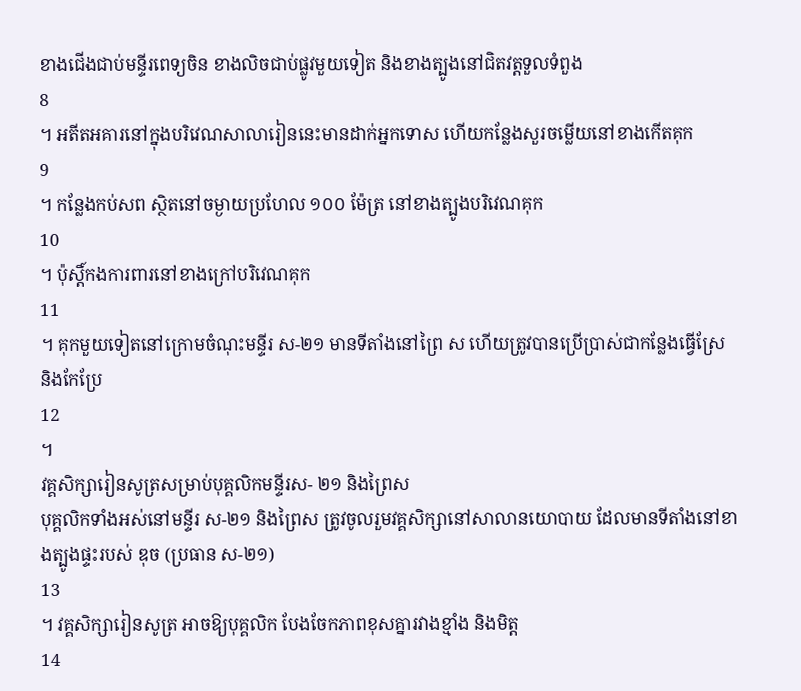ខាងជើងជាប់មន្ទីរពេទ្យចិន ខាងលិចជាប់ផ្លូវមួយទៀត និងខាងត្បូងនៅជិតវត្តទួលទំពួង
8
។ អតីតអគារនៅក្នុងបរិវេណសាលារៀននេះមានដាក់អ្នកទោស ហើយកន្លែងសួរចម្លើយនៅខាងកើតគុក
9
។ កន្លែងកប់សព ស្ថិតនៅចម្ងាយប្រហែល ១០០ ម៉ែត្រ នៅខាងត្បូងបរិវេណគុក
10
។ ប៉ុស្តិ៍កងការពារនៅខាងក្រៅបរិវេណគុក
11
។ គុកមួយទៀតនៅក្រោមចំណុះមន្ទីរ ស-២១ មានទីតាំងនៅព្រៃ ស ហើយត្រូវបានប្រើប្រាស់ជាកន្លែងធ្វើស្រែ និងកែប្រែ
12
។
វគ្គសិក្សារៀនសូត្រសម្រាប់បុគ្គលិកមន្ទីរស- ២១ និងព្រៃស
បុគ្គលិកទាំងអស់នៅមន្ទីរ ស-២១ និងព្រៃស ត្រូវចូលរួមវគ្គសិក្សានៅសាលានយោបាយ ដែលមានទីតាំងនៅខាងត្បូងផ្ទះរបស់ ឌុច (ប្រធាន ស-២១)
13
។ វគ្គសិក្សារៀនសូត្រ អាចឱ្យបុគ្គលិក បែងចែកភាពខុសគ្នារវាងខ្មាំង និងមិត្ត
14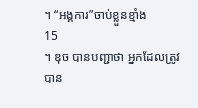។ “អង្គការ”ចាប់ខ្លួនខ្មាំង
15
។ ឌុច បានបញ្ជាថា អ្នកដែលត្រូវបាន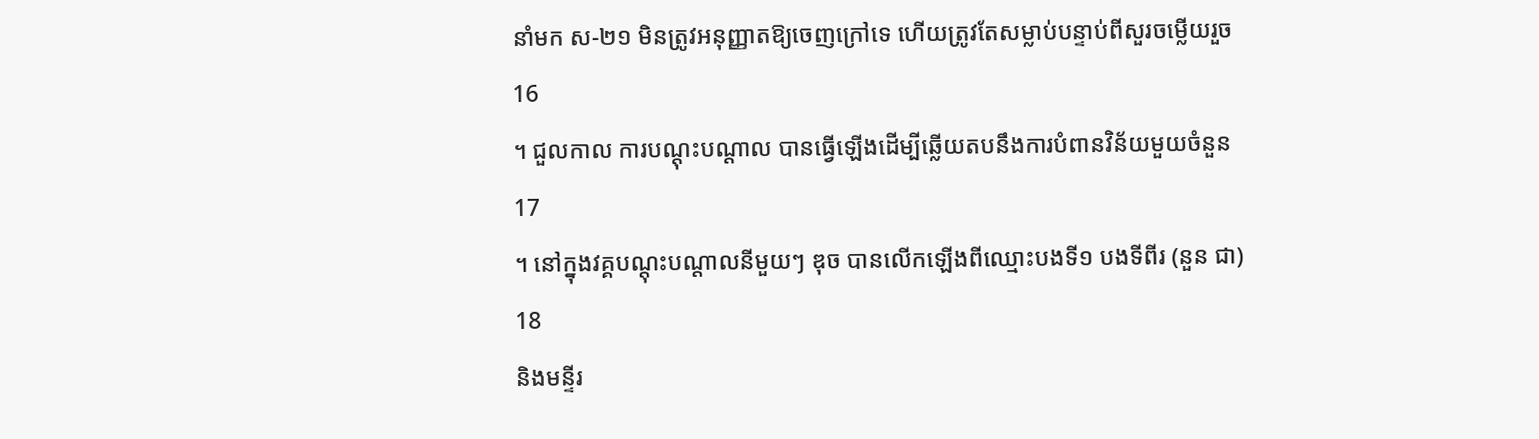នាំមក ស-២១ មិនត្រូវអនុញ្ញាតឱ្យចេញក្រៅទេ ហើយត្រូវតែសម្លាប់បន្ទាប់ពីសួរចម្លើយរួច
16
។ ជួលកាល ការបណ្តុះបណ្តាល បានធ្វើឡើងដើម្បីឆ្លើយតបនឹងការបំពានវិន័យមួយចំនួន
17
។ នៅក្នុងវគ្គបណ្តុះបណ្តាលនីមួយៗ ឌុច បានលើកឡើងពីឈ្មោះបងទី១ បងទីពីរ (នួន ជា)
18
និងមន្ទីរ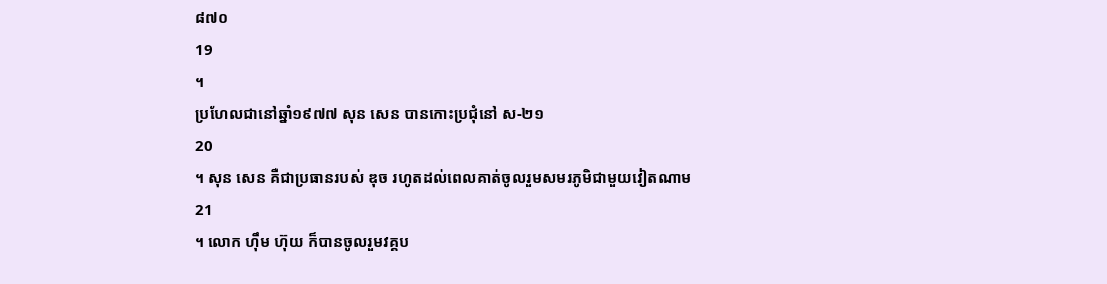៨៧០
19
។
ប្រហែលជានៅឆ្នាំ១៩៧៧ សុន សេន បានកោះប្រជុំនៅ ស-២១
20
។ សុន សេន គឺជាប្រធានរបស់ ឌុច រហូតដល់ពេលគាត់ចូលរួមសមរភូមិជាមួយវៀតណាម
21
។ លោក ហ៊ឹម ហ៊ុយ ក៏បានចូលរួមវគ្គប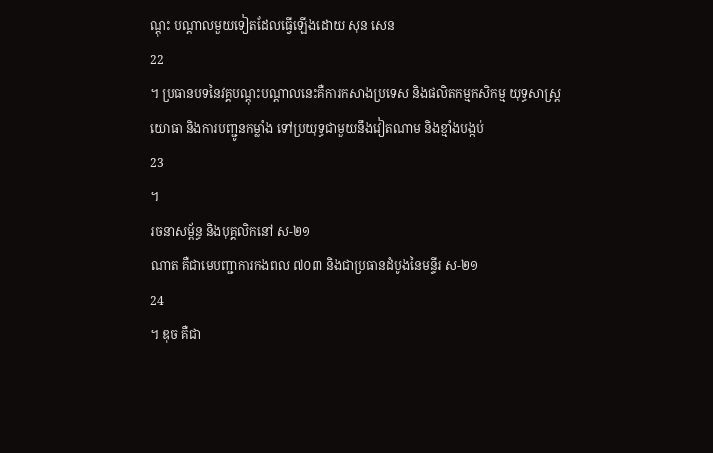ណ្តុះ បណ្តាលមួយទៀតដែលធ្វើឡើងដោយ សុន សេន
22
។ ប្រធានបទនៃវគ្គបណ្តុះបណ្តាលនេះគឺការកសាងប្រទេស និងផលិតកម្មកសិកម្ម យុទ្ធសាស្ត្រយោធា និងការបញ្ជូនកម្លាំង ទៅប្រយុទ្ធជាមួយនឹងវៀតណាម និងខ្មាំងបង្កប់
23
។
រចនាសម្ព័ន្ធ និងបុគ្គលិកនៅ ស-២១
ណាត គឺជាមេបញ្ជាការកងពល ៧០៣ និងជាប្រធានដំបូងនៃមន្ទីរ ស-២១
24
។ ឌុច គឺជា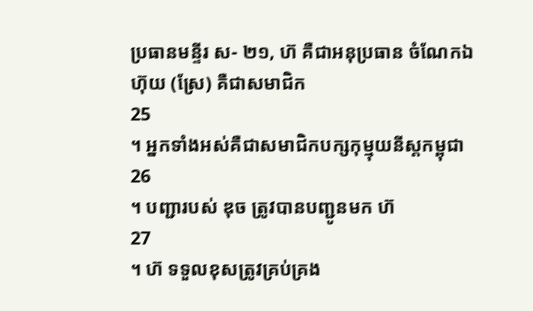ប្រធានមន្ទីរ ស- ២១, ហ៊ គឺជាអនុប្រធាន ចំណែកឯ ហ៊ុយ (ស្រែ) គឺជាសមាជិក
25
។ អ្នកទាំងអស់គឺជាសមាជិកបក្សកុម្មុយនីស្តកម្ពុជា
26
។ បញ្ជារបស់ ឌុច ត្រូវបានបញ្ជូនមក ហ៊
27
។ ហ៊ ទទួលខុសត្រូវគ្រប់គ្រង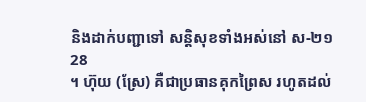និងដាក់បញ្ជាទៅ សន្តិសុខទាំងអស់នៅ ស-២១
28
។ ហ៊ុយ (ស្រែ) គឺជាប្រធានគុកព្រៃស រហូតដល់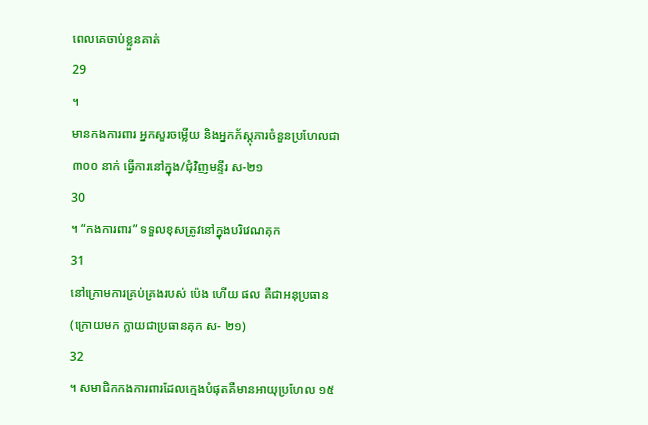ពេលគេចាប់ខ្លួនគាត់
29
។
មានកងការពារ អ្នកសួរចម្លើយ និងអ្នកភ័ស្តុភារចំនួនប្រហែលជា ៣០០ នាក់ ធ្វើការនៅក្នុង/ជុំវិញមន្ទីរ ស-២១
30
។ “កងការពារ” ទទួលខុសត្រូវនៅក្នុងបរិវេណគុក
31
នៅក្រោមការគ្រប់គ្រងរបស់ ប៉េង ហើយ ផល គឺជាអនុប្រធាន (ក្រោយមក ក្លាយជាប្រធានគុក ស- ២១)
32
។ សមាជិកកងការពារដែលក្មេងបំផុតគឺមានអាយុប្រហែល ១៥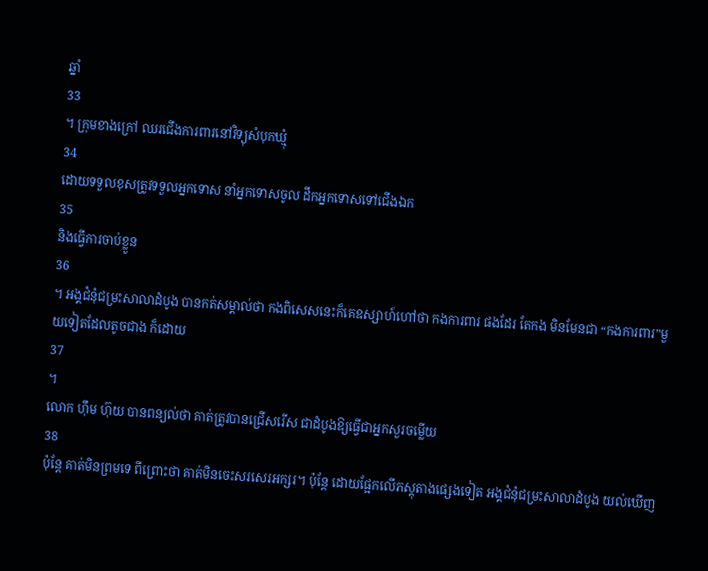ឆ្នាំ
33
។ ក្រុមខាងក្រៅ ឈរជើងការពារនៅវិទ្យុសំបុកឃ្មុំ
34
ដោយទទួលខុសត្រូវទទួលអ្នកទោស នាំអ្នកទោសចូល ដឹកអ្នកទោសទៅជើងឯក
35
និងធ្វើការចាប់ខ្លួន
36
។ អង្គជំនុំជម្រះសាលាដំបូង បានកត់សម្គាល់ថា កងពិសេសនេះក៏គេឧស្សាហ៍ហៅថា កងការពារ ផងដែរ តែកង មិនមែនជា “កងការពារ”មួយទៀតដែលតូចជាង ក៏ដោយ
37
។
លោក ហ៊ឹម ហ៊ុយ បានពន្យល់ថា គាត់ត្រូវបានជ្រើសរើស ជាដំបូងឱ្យធ្វើជាអ្នកសួរចម្លើយ
38
ប៉ុន្តែ គាត់មិនព្រមទេ ពីព្រោះថា គាត់មិនចេះសរសេរអក្សរ។ ប៉ុន្តែ ដោយផ្អែកលើភស្តុតាងផ្សេងទៀត អង្គជំនុំជម្រះសាលាដំបូង យល់ឃើញ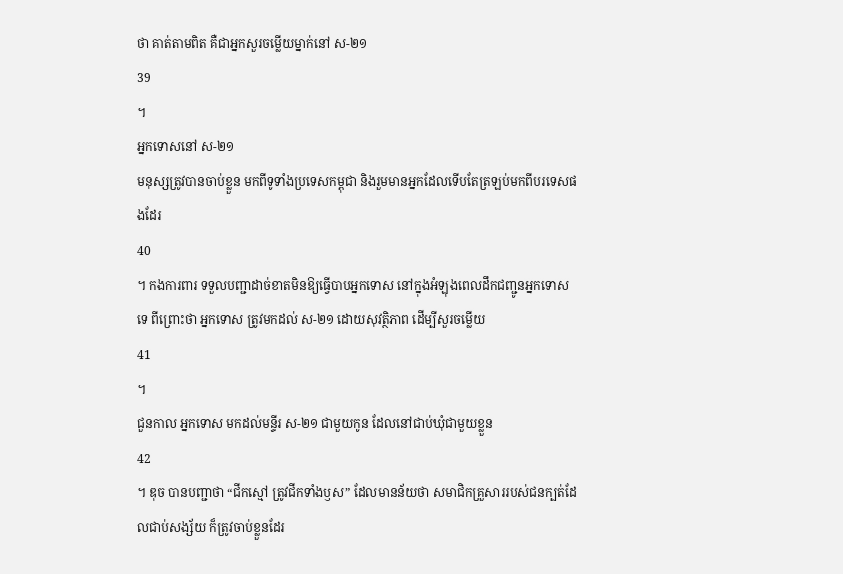ថា គាត់តាមពិត គឺជាអ្នកសួរចម្លើយម្នាក់នៅ ស-២១
39
។
អ្នកទោសនៅ ស-២១
មនុស្សត្រូវបានចាប់ខ្លួន មកពីទូទាំងប្រទេសកម្ពុជា និងរួមមានអ្នកដែលទើបតែត្រឡប់មកពីបរទេសផងដែរ
40
។ កងការពារ ទទួលបញ្ជាដាច់ខាតមិនឱ្យធ្វើបាបអ្នកទោស នៅក្នុងអំឡុងពេលដឹកជញ្ជូនអ្នកទោស ទេ ពីព្រោះថា អ្នកទោស ត្រូវមកដល់ ស-២១ ដោយសុវត្ថិភាព ដើម្បីសួរចម្លើយ
41
។
ជួនកាល អ្នកទោស មកដល់មន្ទីរ ស-២១ ជាមួយកូន ដែលនៅជាប់ឃុំជាមួយខ្លួន
42
។ ឌុច បានបញ្ជាថា “ជីកស្មៅ ត្រូវជីកទាំងឫស” ដែលមានន័យថា សមាជិកគ្រួសាររបស់ជនក្បត់ដែលជាប់សង្ស័យ ក៏ត្រូវចាប់ខ្លួនដែរ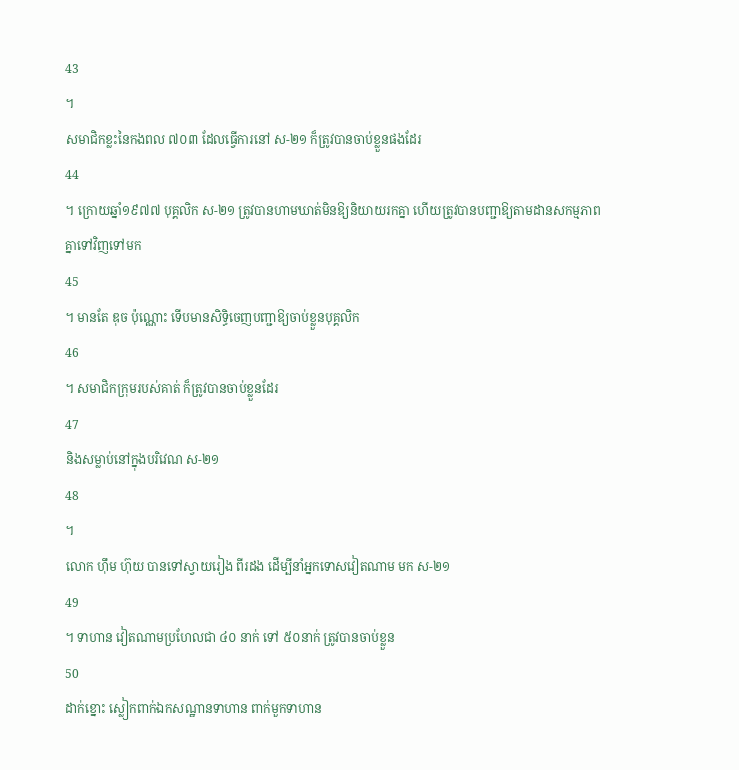43
។
សមាជិកខ្លះនៃកងពល ៧០៣ ដែលធ្វើការនៅ ស-២១ ក៏ត្រូវបានចាប់ខ្លួនផងដែរ
44
។ ក្រោយឆ្នាំ១៩៧៧ បុគ្គលិក ស-២១ ត្រូវបានហាមឃាត់មិនឱ្យនិយាយរកគ្នា ហើយត្រូវបានបញ្ជាឱ្យតាមដានសកម្មភាពគ្នាទៅវិញទៅមក
45
។ មានតែ ឌុច ប៉ុណ្ណោះ ទើបមានសិទ្ធិចេញបញ្ជាឱ្យចាប់ខ្លួនបុគ្គលិក
46
។ សមាជិកក្រុមរបស់គាត់ ក៏ត្រូវបានចាប់ខ្លួនដែរ
47
និងសម្លាប់នៅក្នុងបរិវេណ ស-២១
48
។
លោក ហ៊ឹម ហ៊ុយ បានទៅស្វាយរៀង ពីរដង ដើម្បីនាំអ្នកទោសវៀតណាម មក ស-២១
49
។ ទាហាន វៀតណាមប្រហែលជា ៤០ នាក់ ទៅ ៥០នាក់ ត្រូវបានចាប់ខ្លួន
50
ដាក់ខ្នោះ ស្លៀកពាក់ឯកសណ្ឋានទាហាន ពាក់មួកទាហាន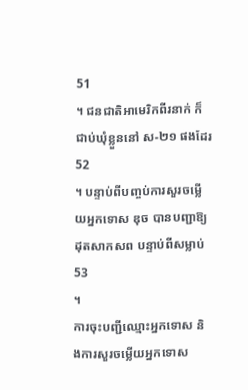51
។ ជនជាតិអាមេរិកពីរនាក់ ក៏ជាប់ឃុំខ្លួននៅ ស-២១ ផងដែរ
52
។ បន្ទាប់ពីបញ្ចប់ការសួរចម្លើយអ្នកទោស ឌុច បានបញ្ជាឱ្យដុតសាកសព បន្ទាប់ពីសម្លាប់
53
។
ការចុះបញ្ជីឈ្មោះអ្នកទោស និងការសួរចម្លើយអ្នកទោស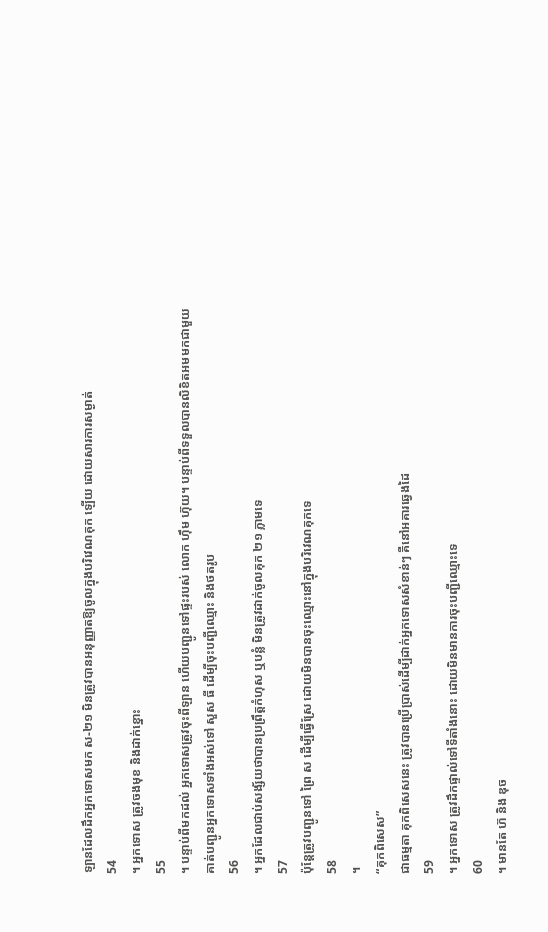ឡានដែលដឹកអ្នកទោសមក ស-២១ មិនត្រូវបានអនុញ្ញាតឱ្យចូលក្នុងបរិវេណគុក ឡើយ ដោយសារការសម្ងាត់
54
។ អ្នកទោស ត្រូវចងមុខ និងដាក់ខ្នោះ
55
។ បន្ទាប់ពីមកដល់ អ្នកទោសត្រូវចុះពីឡាន ហើយបញ្ជូនទៅផ្ទះរបស់ លោក ហ៊ឹម ហ៊ុយ។ បន្ទាប់ពីទទួលបានលិខិតអមមកជាមួយ គាត់បញ្ជូនអ្នកទោសទាំងអស់ទៅ សួស ធី ដើម្បីចុះបញ្ជីឈ្មោះ និងថតរូប
56
។ អ្នកដែលជាប់សង្ស័យថាបានប្រព្រឹត្តកំហុស ឬបន្លំ មិនត្រូវដាក់ចូលគុក ២១ ភ្លាមទេ
57
ប៉ុន្តែត្រូវបញ្ជូនទៅ ព្រៃ ស ដើម្បីធ្វើស្រែ ដោយមិនបានចុះឈ្មោះនៅក្នុងបរិវេណគុកទេ
58
។
“គុកពិសេស”
ជាធម្មតា គុកពិសេសនេះ ត្រូវបានប្រើប្រាស់ដើម្បីដាក់អ្នកទោសសំខាន់ៗ គឺនៅអគារឆ្វេងដៃ
59
។ អ្នកទោស ត្រូវដឹកផ្ទាល់ទៅទីតាំងនោះ ដោយមិនមានការចុះបញ្ជីឈ្មោះទេ
60
។ មានតែ ហ៊ និង ឌុច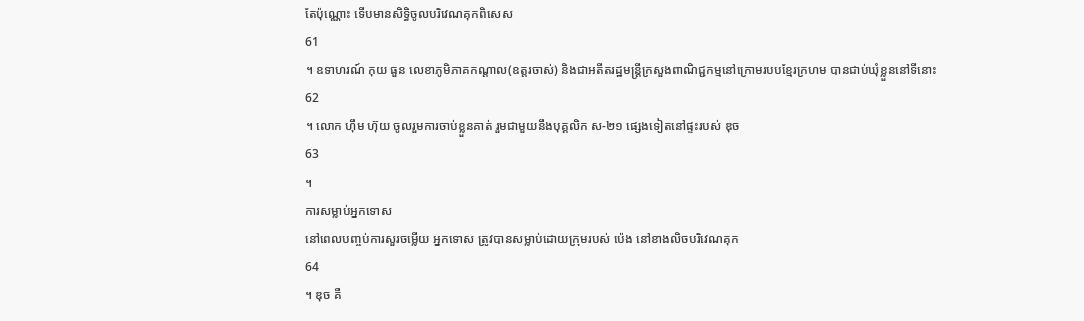តែប៉ុណ្ណោះ ទើបមានសិទ្ធិចូលបរិវេណគុកពិសេស
61
។ ឧទាហរណ៍ កុយ ធួន លេខាភូមិភាគកណ្តាល(ឧត្តរចាស់) និងជាអតីតរដ្ឋមន្ត្រីក្រសួងពាណិជ្ជកម្មនៅក្រោមរបបខ្មែរក្រហម បានជាប់ឃុំខ្លួននៅទីនោះ
62
។ លោក ហ៊ឹម ហ៊ុយ ចូលរួមការចាប់ខ្លួនគាត់ រួមជាមួយនឹងបុគ្គលិក ស-២១ ផ្សេងទៀតនៅផ្ទះរបស់ ឌុច
63
។
ការសម្លាប់អ្នកទោស
នៅពេលបញ្ចប់ការសួរចម្លើយ អ្នកទោស ត្រូវបានសម្លាប់ដោយក្រុមរបស់ ប៉េង នៅខាងលិចបរិវេណគុក
64
។ ឌុច គឺ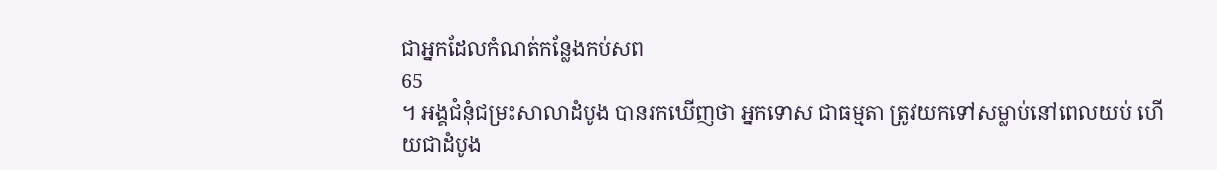ជាអ្នកដែលកំណត់កន្លែងកប់សព
65
។ អង្គជំនុំជម្រះសាលាដំបូង បានរកឃើញថា អ្នកទោស ជាធម្មតា ត្រូវយកទៅសម្លាប់នៅពេលយប់ ហើយជាដំបូង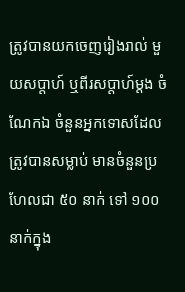ត្រូវបានយកចេញរៀងរាល់ មួយសប្តាហ៍ ឬពីរសប្តាហ៍ម្តង ចំណែកឯ ចំនួនអ្នកទោសដែលត្រូវបានសម្លាប់ មានចំនួនប្រហែលជា ៥០ នាក់ ទៅ ១០០ នាក់ក្នុង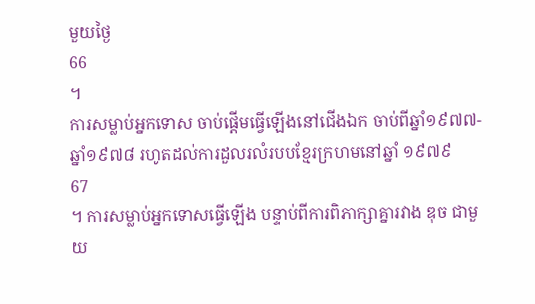មួយថ្ងៃ
66
។
ការសម្លាប់អ្នកទោស ចាប់ផ្តើមធ្វើឡើងនៅជើងឯក ចាប់ពីឆ្នាំ១៩៧៧-ឆ្នាំ១៩៧៨ រហូតដល់ការដួលរលំរបបខ្មែរក្រហមនៅឆ្នាំ ១៩៧៩
67
។ ការសម្លាប់អ្នកទោសធ្វើឡើង បន្ទាប់ពីការពិភាក្សាគ្នារវាង ឌុច ជាមួយ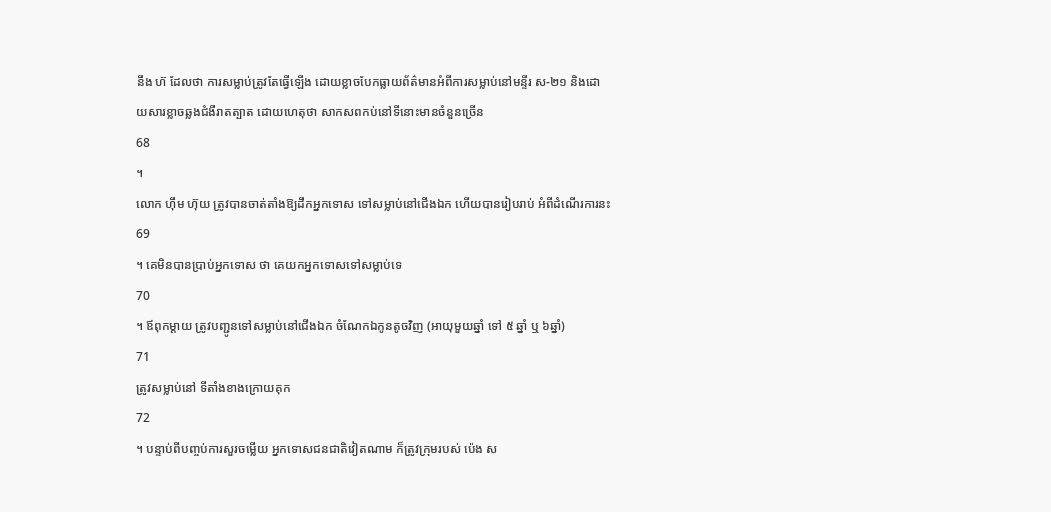នឹង ហ៊ ដែលថា ការសម្លាប់ត្រូវតែធ្វើឡើង ដោយខ្លាចបែកធ្លាយព័ត៌មានអំពីការសម្លាប់នៅមន្ទីរ ស-២១ និងដោយសារខ្លាចឆ្លងជំងឺរាតត្បាត ដោយហេតុថា សាកសពកប់នៅទីនោះមានចំនួនច្រើន
68
។
លោក ហ៊ឹម ហ៊ុយ ត្រូវបានចាត់តាំងឱ្យដឹកអ្នកទោស ទៅសម្លាប់នៅជើងឯក ហើយបានរៀបរាប់ អំពីដំណើរការនះ
69
។ គេមិនបានប្រាប់អ្នកទោស ថា គេយកអ្នកទោសទៅសម្លាប់ទេ
70
។ ឪពុកម្តាយ ត្រូវបញ្ជូនទៅសម្លាប់នៅជើងឯក ចំណែកឯកូនតូចវិញ (អាយុមួយឆ្នាំ ទៅ ៥ ឆ្នាំ ឬ ៦ឆ្នាំ)
71
ត្រូវសម្លាប់នៅ ទីតាំងខាងក្រោយគុក
72
។ បន្ទាប់ពីបញ្ចប់ការសួរចម្លើយ អ្នកទោសជនជាតិវៀតណាម ក៏ត្រូវក្រុមរបស់ ប៉េង ស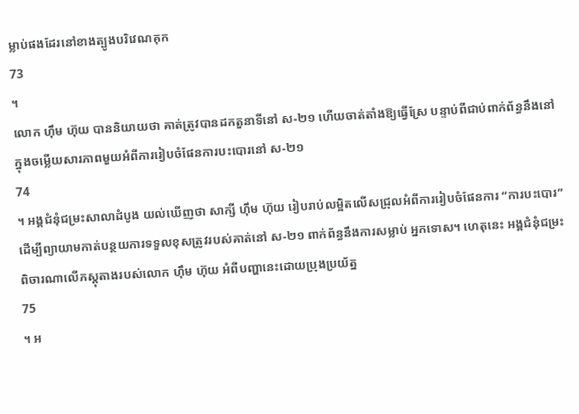ម្លាប់ផងដែរនៅខាងត្បូងបរិវេណគុក
73
។
លោក ហ៊ឹម ហ៊ុយ បាននិយាយថា គាត់ត្រូវបានដកតួនាទីនៅ ស-២១ ហើយចាត់តាំងឱ្យធ្វើស្រែ បន្ទាប់ពីជាប់ពាក់ព័ន្ធនឹងនៅក្នុងចម្លើយសារភាពមួយអំពីការរៀបចំផែនការបះបោរនៅ ស-២១
74
។ អង្គជំនុំជម្រះសាលាដំបូង យល់ឃើញថា សាក្សី ហ៊ឹម ហ៊ុយ រៀបរាប់លម្អិតលើសជ្រុលអំពីការរៀបចំផែនការ “ការបះបោរ” ដើម្បីព្យាយាមកាត់បន្ថយការទទួលខុសត្រូវរបស់គាត់នៅ ស-២១ ពាក់ព័ន្ធនឹងការសម្លាប់ អ្នកទោស។ ហេតុនេះ អង្គជំនុំជម្រះពិចារណាលើភស្តុតាងរបស់លោក ហ៊ឹម ហ៊ុយ អំពីបញ្ហានេះដោយប្រុងប្រយ័ត្ន
75
។ អ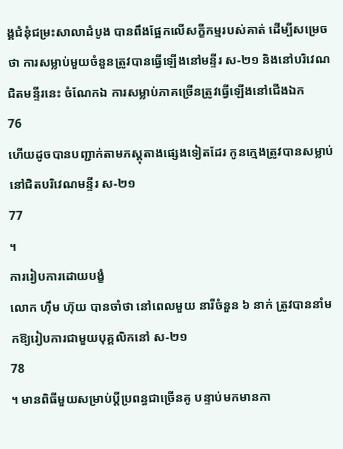ង្គជំនុំជម្រះសាលាដំបូង បានពឹងផ្អែកលើសក្ខីកម្មរបស់គាត់ ដើម្បីសម្រេចថា ការសម្លាប់មួយចំនួនត្រូវបានធ្វើឡើងនៅមន្ទីរ ស-២១ និងនៅបរិវេណជិតមន្ទីរនេះ ចំណែកឯ ការសម្លាប់ភាគច្រើនត្រូវធ្វើឡើងនៅជើងឯក
76
ហើយដូចបានបញ្ជាក់តាមភស្តុតាងផ្សេងទៀតដែរ កូនក្មេងត្រូវបានសម្លាប់នៅជិតបរិវេណមន្ទីរ ស-២១
77
។
ការរៀបការដោយបង្ខំ
លោក ហ៊ឹម ហ៊ុយ បានចាំថា នៅពេលមួយ នារីចំនួន ៦ នាក់ ត្រូវបាននាំមកឱ្យរៀបការជាមួយបុគ្គលិកនៅ ស-២១
78
។ មានពិធីមួយសម្រាប់ប្តីប្រពន្ធជាច្រើនគូ បន្ទាប់មកមានកា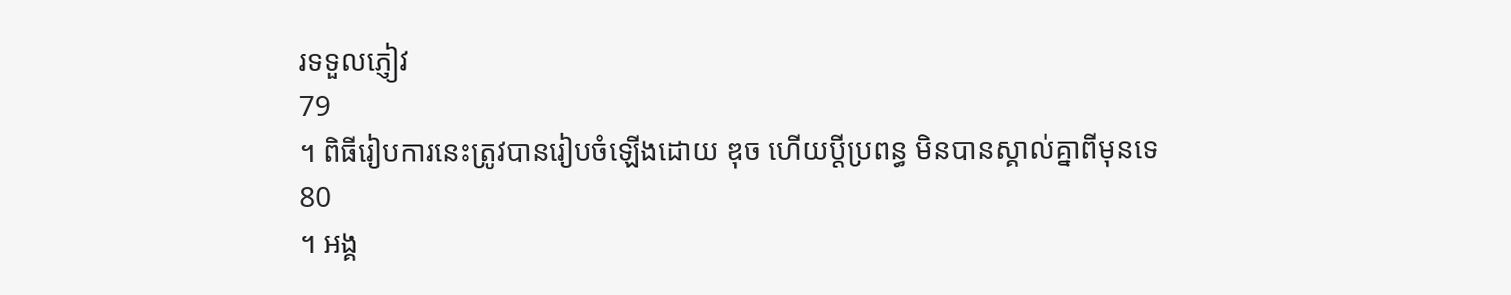រទទួលភ្ញៀវ
79
។ ពិធីរៀបការនេះត្រូវបានរៀបចំឡើងដោយ ឌុច ហើយប្តីប្រពន្ធ មិនបានស្គាល់គ្នាពីមុនទេ
80
។ អង្គ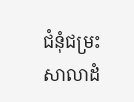ជំនុំជម្រះសាលាដំ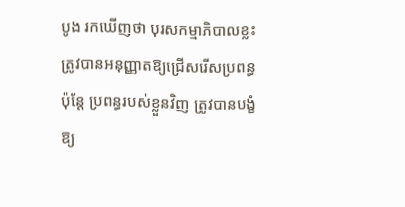បូង រកឃើញថា បុរសកម្មាភិបាលខ្លះត្រូវបានអនុញ្ញាតឱ្យជ្រើសរើសប្រពន្ធ ប៉ុន្តែ ប្រពន្ធរបស់ខ្លួនវិញ ត្រូវបានបង្ខំឱ្យ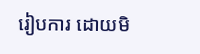រៀបការ ដោយមិ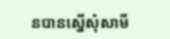នបានស្នើសុំសាមី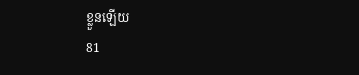ខ្លួនឡើយ
81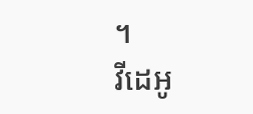។
វីដេអូ